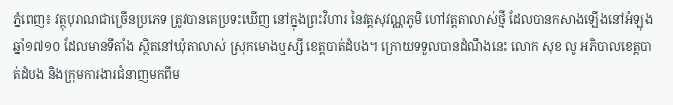ភ្នំពេញ៖ វត្ថុបុរាណជាច្រើនប្រភេទ ត្រូវបានគេប្រទះឃើញ នៅក្នុងព្រះវិហារ នៃវត្តសុវណ្ណភូមិ ហៅវត្តតាលាស់ថ្មី ដែលបានកសាងឡើងនៅអំឡុងឆ្នាំ១៧១០ ដែលមានទីតាំង ស្ថិតនៅឃុំតាលាស់ ស្រុកមោងឬស្សី ខេត្តបាត់ដំបង។ ក្រោយទទួលបានដំណឹងនេះ លោក សុខ លូ អភិបាលខេត្តបាត់ដំបង និងក្រុមការងារជំនាញមកពីម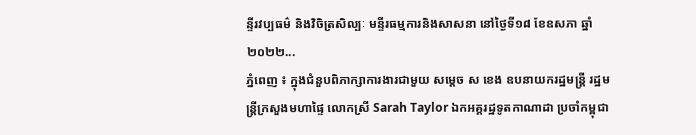ន្ទីរវប្បធម៌ និងវិចិត្រសិល្បៈ មន្ទីរធម្មការនិងសាសនា នៅថ្ងៃទី១៨ ខែឧសភា ឆ្នាំ២០២២...
ភ្នំពេញ ៖ ក្នុងជំនួបពិភាក្សាការងារជាមួយ សម្ដេច ស ខេង ឧបនាយករដ្ឋមន្ដ្រី រដ្ឋមន្ដ្រីក្រសួងមហាផ្ទៃ លោកស្រី Sarah Taylor ឯកអគ្គរដ្ឋទូតកាណាដា ប្រចាំកម្ពុជា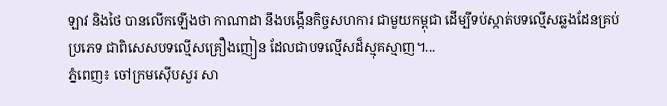ឡាវ និងថៃ បានលើកឡើងថា កាណាដា នឹងបង្កើនកិច្ចសហការ ជាមួយកម្ពុជា ដើម្បីទប់ស្កាត់បទល្មើសឆ្លងដែនគ្រប់ប្រភេទ ជាពិសេសបទល្មើសគ្រឿងញៀន ដែលជាបទល្មើសដ៏ស្មុគស្មាញ។...
ភ្នំពេញ៖ ចៅក្រមស៊ើបសួរ សា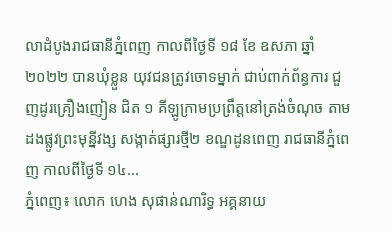លាដំបូងរាជធានីភ្នំពេញ កាលពីថ្ងៃទី ១៨ ខែ ឧសភា ឆ្នាំ ២០២២ បានឃុំខ្លួន យុវជនត្រូវចោទម្នាក់ ជាប់ពាក់ព័ន្ធការ ជួញដូរគ្រឿងញៀន ជិត ១ គីឡូក្រាមប្រព្រឹត្តនៅត្រង់ចំណុច តាមដងផ្លូវព្រះមុនី្នវង្ស សង្កាត់ផ្សារថ្មី២ ខណ្ឌដូនពេញ រាជធានីភ្នំពេញ កាលពីថ្ងៃទី ១៤...
ភ្នំពេញ៖ លោក ហេង សុផាន់ណារិទ្ធ អគ្គនាយ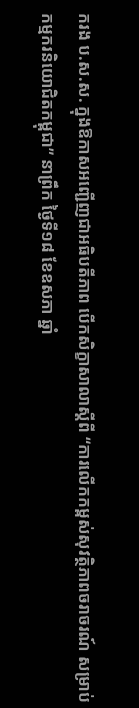ករង ប.ស.ស. ក្នុងឱកាសអញ្ជើញជាអធិបតីភាព បើកសិក្ខាសាលាស្តីពី “ការលើកកម្ពស់សុវត្ថិភាពចរាចរណ៍ សម្រាប់កម្មករនិយោជិតកម្ពុជា” នាព្រឹក ថ្ងៃទី១៨ ខែឧសភា ឆ្នាំ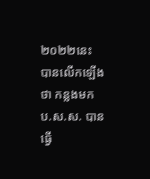២០២២នេះ បានលើកឡើងថា កន្លងមក ប.ស.ស. បានធ្វើ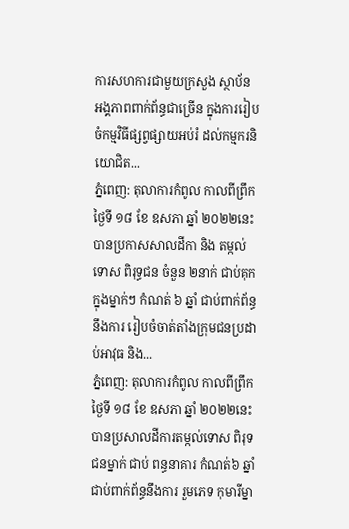ការសហការជាមួយក្រសួង ស្ថាប័ន អង្គភាពពាក់ព័ន្ធជាច្រើន ក្នុងការរៀបចំកម្មវិធីផ្សព្វផ្សាយអប់រំ ដល់កម្មករនិយោជិត...
ភ្នំពេញ: តុលាការកំពូល កាលពីព្រឹកថ្ងៃទី ១៨ ខែ ឧសភា ឆ្នាំ ២០២២នេះ បានប្រកាសសាលដីកា និង តម្កល់ទោស ពិរុទ្ធជន ចំនួន ២នាក់ ជាប់គុក ក្នុងម្នាក់ៗ កំណត់ ៦ ឆ្នាំ ជាប់ពាក់ព័ន្ធនឹងការ រៀបចំចាត់តាំងក្រុមជនប្រដាប់អាវុធ និង...
ភ្នំពេញ: តុលាការកំពូល កាលពីព្រឹកថ្ងៃទី ១៨ ខែ ឧសភា ឆ្នាំ ២០២២នេះ បានប្រសាលដីការតម្កល់ទោស ពិរុទជនម្នាក់ ជាប់ ពន្ធនាគារ កំណត់៦ ឆ្នាំ ជាប់ពាក់ព័ន្ធនឹងការ រួមភេទ កុមារីម្នា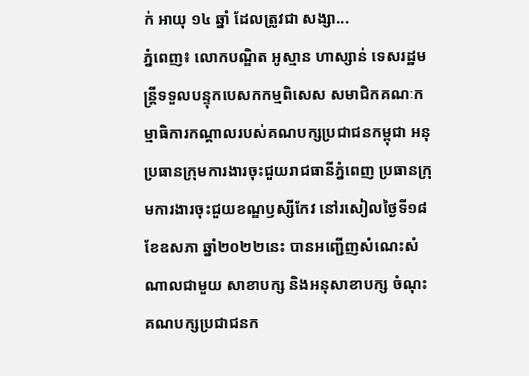ក់ អាយុ ១៤ ឆ្នាំ ដែលត្រូវជា សង្សា...
ភ្នំពេញ៖ លោកបណ្ឌិត អូស្មាន ហាស្សាន់ ទេសរដ្ឋមន្រ្តីទទួលបន្ទុកបេសកកម្មពិសេស សមាជិកគណៈកម្មាធិការកណ្តាលរបស់គណបក្សប្រជាជនកម្ពុជា អនុប្រធានក្រុមការងារចុះជួយរាជធានីភ្នំពេញ ប្រធានក្រុមការងារចុះជួយខណ្ឌឫស្សីកែវ នៅរសៀលថ្ងៃទី១៨ ខែឧសភា ឆ្នាំ២០២២នេះ បានអញ្ជើញសំណេះសំណាលជាមួយ សាខាបក្ស និងអនុសាខាបក្ស ចំណុះគណបក្សប្រជាជនក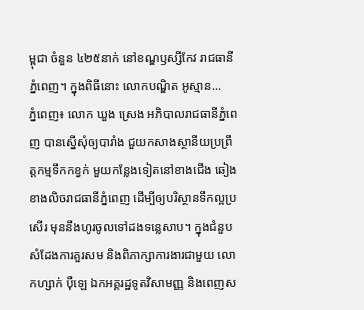ម្ពុជា ចំនួន ៤២៥នាក់ នៅខណ្ឌឫស្សីកែវ រាជធានីភ្នំពេញ។ ក្នុងពិធីនោះ លោកបណ្ឌិត អូស្មាន...
ភ្នំពេញ៖ លោក ឃួង ស្រេង អភិបាលរាជធានីភ្នំពេញ បានស្នើសុំឲ្យបារាំង ជួយកសាងស្ថានីយប្រព្រឹត្តកម្មទឹកកខ្វក់ មួយកន្លែងទៀតនៅខាងជើង ឆៀងខាងលិចរាជធានីភ្នំពេញ ដើម្បីឲ្យបរិស្ថានទឹកល្អប្រសើរ មុននឹងហូរចូលទៅដងទន្លេសាប។ ក្នុងជំនួបសំដែងការគួរសម និងពិភាក្សាការងារជាមួយ លោកហ្សាក់ ប៉ឺឡេ ឯកអគ្គរដ្ឋទូតវិសាមញ្ញ និងពេញស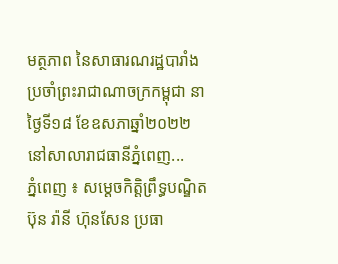មត្ថភាព នៃសាធារណរដ្ឋបារាំង ប្រចាំព្រះរាជាណាចក្រកម្ពុជា នាថ្ងៃទី១៨ ខែឧសភាឆ្នាំ២០២២ នៅសាលារាជធានីភ្នំពេញ...
ភ្នំពេញ ៖ សម្តេចកិត្តិព្រឹទ្ធបណ្ឌិត ប៊ុន រ៉ានី ហ៊ុនសែន ប្រធា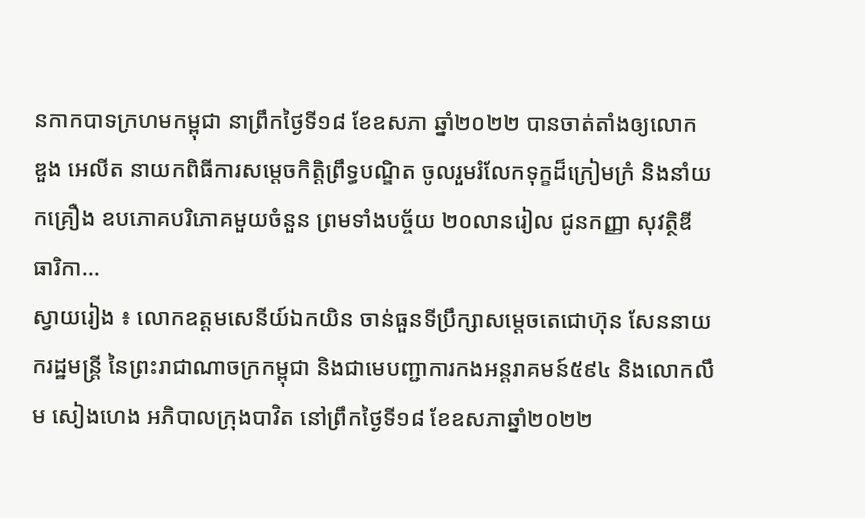នកាកបាទក្រហមកម្ពុជា នាព្រឹកថ្ងៃទី១៨ ខែឧសភា ឆ្នាំ២០២២ បានចាត់តាំងឲ្យលោក ឌួង អេលីត នាយកពិធីការសម្តេចកិត្តិព្រឹទ្ធបណ្ឌិត ចូលរួមរំលែកទុក្ខដ៏ក្រៀមក្រំ និងនាំយកគ្រឿង ឧបភោគបរិភោគមួយចំនួន ព្រមទាំងបច្ច័យ ២០លានរៀល ជូនកញ្ញា សុវត្ថិឌី ធារិកា...
ស្វាយរៀង ៖ លោកឧត្តមសេនីយ៍ឯកយិន ចាន់ធួនទីប្រឹក្សាសម្ដេចតេជោហ៊ុន សែននាយករដ្ឋមន្ត្រី នៃព្រះរាជាណាចក្រកម្ពុជា និងជាមេបញ្ជាការកងអន្តរាគមន៍៥៩៤ និងលោកលឹម សៀងហេង អភិបាលក្រុងបាវិត នៅព្រឹកថ្ងៃទី១៨ ខែឧសភាឆ្នាំ២០២២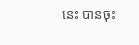នេះ បានចុះ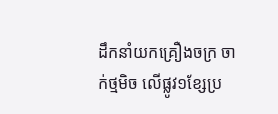ដឹកនាំយកគ្រឿងចក្រ ចាក់ថ្មមិច លើផ្លូវ១ខ្សែប្រ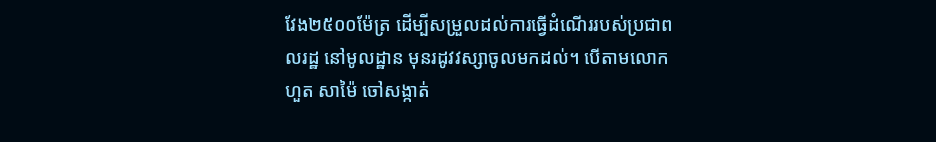វែង២៥០០ម៉ែត្រ ដើម្បីសម្រួលដល់ការធ្វើដំណើររបស់ប្រជាពលរដ្ឋ នៅមូលដ្ឋាន មុនរដូវវស្សាចូលមកដល់។ បើតាមលោកហួត សាម៉ៃ ចៅសង្កាត់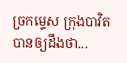ច្រកម្ទេស ក្រុងបាវិតបានឲ្យដឹងថា...